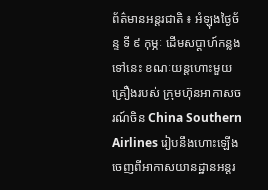ព័ត៌មានអន្តរជាតិ ៖ អំឡុងថ្ងៃច័ន្ទ ទី ៩ កុម្ភៈ ដើមសប្តាហ៍កន្លងទៅនេះ ខណៈយន្តហោះមួយគ្រឿងរបស់ ក្រុមហ៊ុនអាកាសចរណ៍ចិន China Southern Airlines រៀបនឹងហោះឡើង ចេញពីអាកាសយានដ្ឋានអន្តរ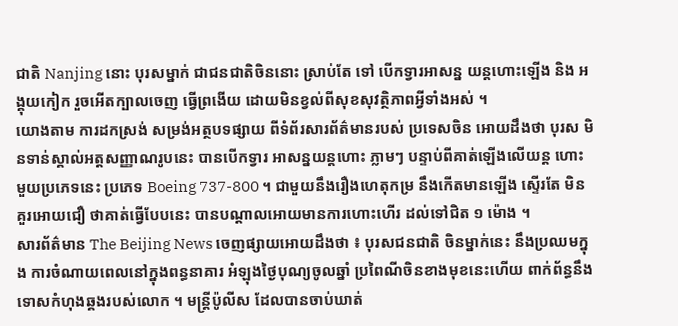ជាតិ Nanjing នោះ បុរសម្នាក់ ជាជនជាតិចិននោះ ស្រាប់តែ ទៅ បើកទ្វារអាសន្ន យន្តហោះឡើង និង អង្គុយកៀក រួចអើតក្បាលចេញ ធ្វើព្រងើយ ដោយមិនខ្វល់ពីសុខសុវត្ថិភាពអ្វីទាំងអស់ ។
យោងតាម ការដកស្រង់ សម្រង់អត្ថបទផ្សាយ ពីទំព័រសារព័ត៌មានរបស់ ប្រទេសចិន អោយដឹងថា បុរស មិនទាន់ស្គាល់អត្តសញ្ញាណរូបនេះ បានបើកទ្វារ អាសន្នយន្តហោះ ភ្លាមៗ បន្ទាប់ពីគាត់ឡើងលើយន្ត ហោះមួយប្រភេទនេះ ប្រភេទ Boeing 737-800 ។ ជាមួយនឹងរឿងហេតុកម្រ នឹងកើតមានឡើង ស្ទើរតែ មិនគួរអោយជឿ ថាគាត់ធ្វើបែបនេះ បានបណ្តាលអោយមានការហោះហើរ ដល់ទៅជិត ១ ម៉ោង ។
សារព័ត៌មាន The Beijing News ចេញផ្សាយអោយដឹងថា ៖ បុរសជនជាតិ ចិនម្នាក់នេះ នឹងប្រឈមក្នុង ការចំណាយពេលនៅក្នុងពន្ធនាគារ អំឡុងថ្ងៃបុណ្យចូលឆ្នាំ ប្រពៃណីចិនខាងមុខនេះហើយ ពាក់ព័ន្ធនឹង ទោសកំហុងឆ្គងរបស់លោក ។ មន្រ្តីប៉ូលីស ដែលបានចាប់ឃាត់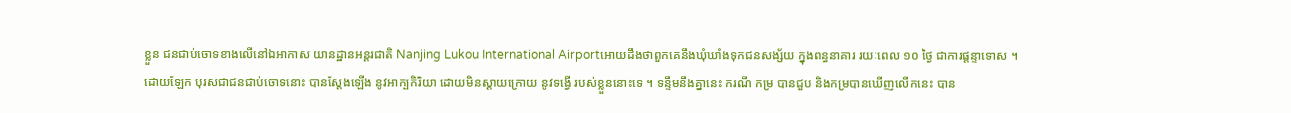ខ្លួន ជនជាប់ចោទខាងលើនៅឯអាកាស យានដ្ឋានអន្តរជាតិ Nanjing Lukou International Airportអោយដឹងថាពួកគេនឹងឃុំឃាំងទុកជនសង្ស័យ ក្នុងពន្ធនាគារ រយៈពេល ១០ ថ្ងៃ ជាការផ្តន្ទាទោស ។
ដោយឡែក បុរសជាជនជាប់ចោទនោះ បានស្តែងឡើង នូវអាក្បកិរិយា ដោយមិនស្តាយក្រោយ នូវទង្វើ របស់ខ្លួននោះទេ ។ ទន្ទឹមនឹងគ្នានេះ ករណី កម្រ បានជួប និងកម្របានឃើញលើកនេះ បាន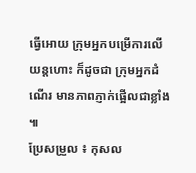ធ្វើអោយ ក្រុមអ្នកបម្រើការលើយន្តហោះ ក៏ដូចជា ក្រុមអ្នកដំណើរ មានភាពភ្ញាក់ផ្អើលជាខ្លាំង ៕
ប្រែសម្រួល ៖ កុសល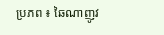ប្រភព ៖ ឆៃណាញូវ